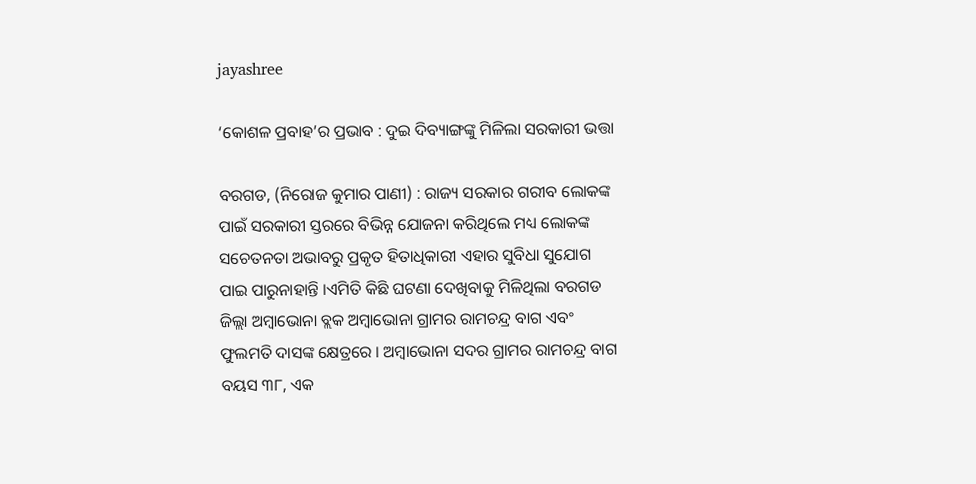jayashree

‘କୋଶଳ ପ୍ରବାହ’ର ପ୍ରଭାବ : ଦୁଇ ଦିବ୍ୟାଙ୍ଗଙ୍କୁ ମିଳିଲା ସରକାରୀ ଭତ୍ତା

ବରଗଡ, (ନିରୋଜ କୁମାର ପାଣୀ) : ରାଜ୍ୟ ସରକାର ଗରୀବ ଲୋକଙ୍କ ପାଇଁ ସରକାରୀ ସ୍ତରରେ ବିଭିନ୍ନ ଯୋଜନା କରିଥିଲେ ମଧ୍ୟ ଲୋକଙ୍କ ସଚେତନତା ଅଭାବରୁ ପ୍ରକୃତ ହିତାଧିକାରୀ ଏହାର ସୁବିଧା ସୁଯୋଗ ପାଇ ପାରୁନାହାନ୍ତି ।ଏମିତି କିଛି ଘଟଣା ଦେଖିବାକୁ ମିଳିଥିଲା ବରଗଡ ଜିଲ୍ଲା ଅମ୍ବାଭୋନା ବ୍ଲକ ଅମ୍ବାଭୋନା ଗ୍ରାମର ରାମଚନ୍ଦ୍ର ବାଗ ଏବଂ ଫୁଲମତି ଦାସଙ୍କ କ୍ଷେତ୍ରରେ । ଅମ୍ବାଭୋନା ସଦର ଗ୍ରାମର ରାମଚନ୍ଦ୍ର ବାଗ ବୟସ ୩୮, ଏକ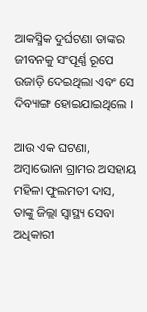ଆକସ୍ମିକ ଦୁର୍ଘଟଣା ତାଙ୍କର ଜୀବନକୁ ସଂପୂର୍ଣ୍ଣ ରୂପେ ଉଜାଡ଼ି ଦେଇଥିଲା ଏବଂ ସେ ଦିବ୍ୟାଙ୍ଗ ହୋଇଯାଇଥିଲେ ।

ଆଉ ଏକ ଘଟଣା, ଅମ୍ବାଭୋନା ଗ୍ରାମର ଅସହାୟ ମହିଳା ଫୁଲମତୀ ଦାସ, ତାଙ୍କୁ ଜିଲ୍ଲା ସ୍ୱାସ୍ଥ୍ୟ ସେବା ଅଧିକାରୀ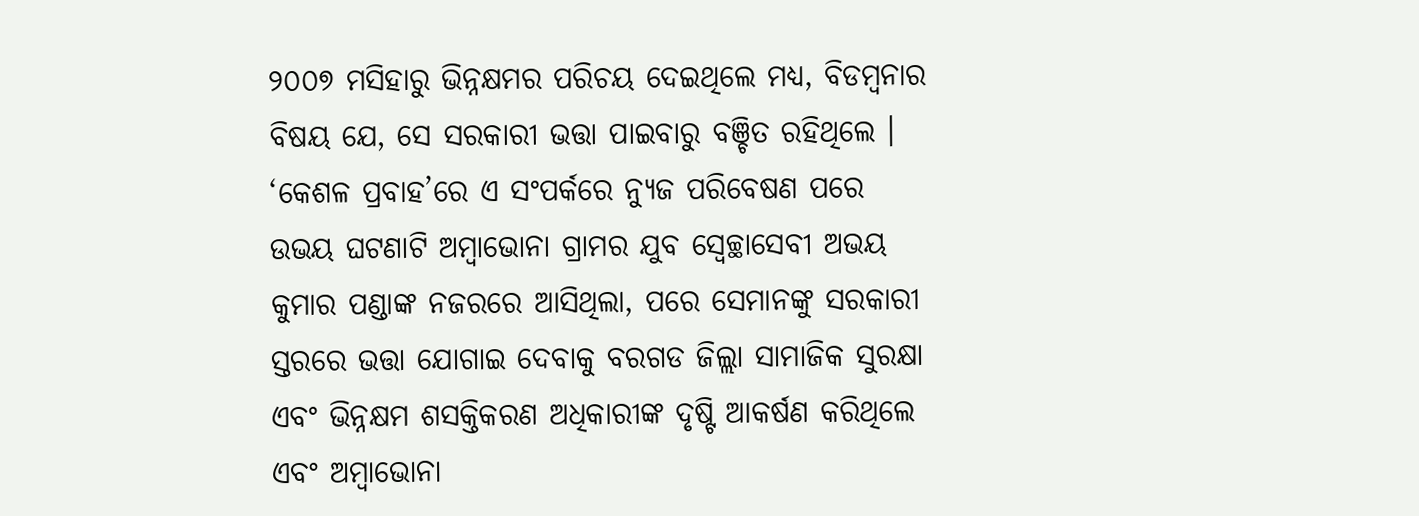୨୦୦୭ ମସିହାରୁ ଭିନ୍ନକ୍ଷମର ପରିଚୟ ଦେଇଥିଲେ ମଧ୍ୟ, ବିଡମ୍ବନାର ବିଷୟ ଯେ, ସେ ସରକାରୀ ଭତ୍ତା ପାଇବାରୁ ବଞ୍ଚିତ ରହିଥିଲେ । ‘କେଶଳ ପ୍ରବାହ’ରେ ଏ ସଂପର୍କରେ ନ୍ୟୁଜ ପରିବେଷଣ ପରେ ଉଭୟ ଘଟଣାଟି ଅମ୍ବାଭୋନା ଗ୍ରାମର ଯୁବ ସ୍ୱେଚ୍ଛାସେବୀ ଅଭୟ କୁମାର ପଣ୍ଡାଙ୍କ ନଜରରେ ଆସିଥିଲା, ପରେ ସେମାନଙ୍କୁ ସରକାରୀ ସ୍ତରରେ ଭତ୍ତା ଯୋଗାଇ ଦେବାକୁ ବରଗଡ ଜିଲ୍ଲା ସାମାଜିକ ସୁରକ୍ଷା ଏବଂ ଭିନ୍ନକ୍ଷମ ଶସକ୍ତିକରଣ ଅଧିକାରୀଙ୍କ ଦୃଷ୍ଟି ଆକର୍ଷଣ କରିଥିଲେ ଏବଂ ଅମ୍ବାଭୋନା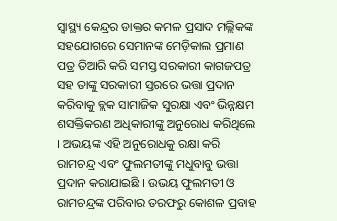ସ୍ୱାସ୍ଥ୍ୟ କେନ୍ଦ୍ରର ଡାକ୍ତର କମଳ ପ୍ରସାଦ ମଲ୍ଲିକଙ୍କ ସହଯୋଗରେ ସେମାନଙ୍କ ମେଡ଼ିକାଲ ପ୍ରମାଣ ପତ୍ର ତିଆରି କରି ସମସ୍ତ ସରକାରୀ କାଗଜପତ୍ର ସହ ତାଙ୍କୁ ସରକାରୀ ସ୍ତରରେ ଭତ୍ତା ପ୍ରଦାନ କରିବାକୁ ବ୍ଲକ ସାମାଜିକ ସୁରକ୍ଷା ଏବଂ ଭିନ୍ନକ୍ଷମ ଶସକ୍ତିକରଣ ଅଧିକାରୀଙ୍କୁ ଅନୁରୋଧ କରିଥିଲେ । ଅଭୟଙ୍କ ଏହି ଅନୁରୋଧକୁ ରକ୍ଷା କରି ରାମଚନ୍ଦ୍ର ଏବଂ ଫୁଲମତୀଙ୍କୁ ମଧୁବାବୁ ଭତ୍ତା ପ୍ରଦାନ କରାଯାଇଛି । ଉଭୟ ଫୁଲମତୀ ଓ ରାମଚନ୍ଦ୍ରଙ୍କ ପରିବାର ତରଫରୁ କୋଶଳ ପ୍ରବାହ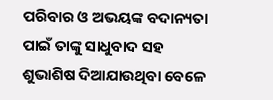ପରିବାର ଓ ଅଭୟଙ୍କ ବଦାନ୍ୟତା ପାଇଁ ତାଙ୍କୁ ସାଧୁବାଦ ସହ ଶୁଭାଶିଷ ଦିଆଯାଉଥିବା ବେଳେ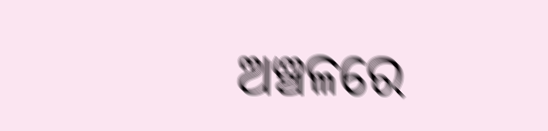ଅଞ୍ଚଳରେ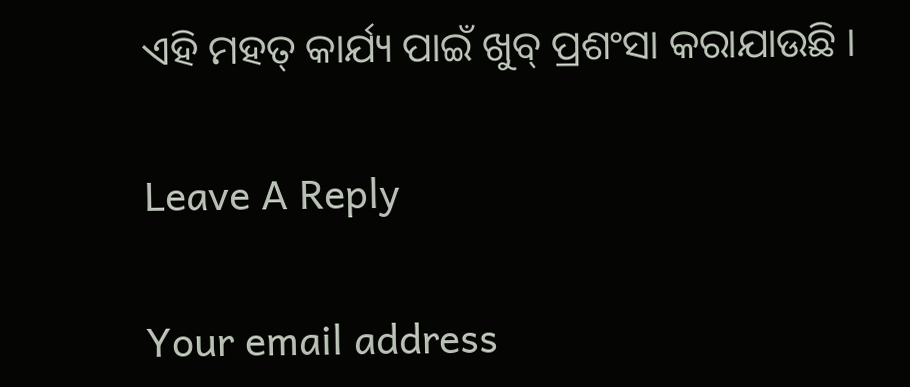ଏହି ମହତ୍ କାର୍ଯ୍ୟ ପାଇଁ ଖୁବ୍ ପ୍ରଶଂସା କରାଯାଉଛି ।

Leave A Reply

Your email address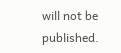will not be published.